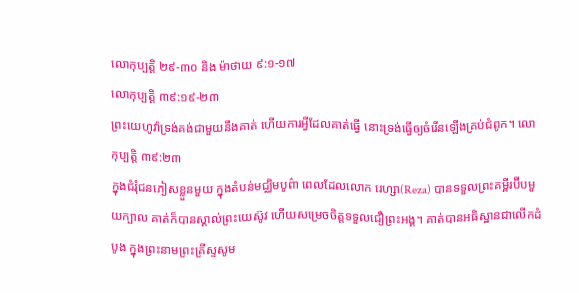លោកុប្បត្តិ ២៩-៣០ និង ម៉ាថាយ ៩:១-១៧
លោកុប្បត្តិ ៣៩:១៩-២៣
ព្រះយេហូវ៉ាទ្រង់គង់ជាមួយនឹងគាត់ ហើយការអ្វីដែលគាត់ធ្វើ នោះទ្រង់ធ្វើឲ្យចំរើនឡើងគ្រប់ជំពូក។ លោកុប្បត្តិ ៣៩:២៣
ក្នុងជំរុំជនភៀសខ្លួនមួយ ក្នុងតំបន់មជ្ឈិមបូព៌ា ពេលដែលលោក រេហ្សា(Reza) បានទទួលព្រះគម្ពីរប៊ីបមួយក្បាល គាត់ក៏បានស្គាល់ព្រះយេស៊ូវ ហើយសម្រេចចិត្តទទួលជឿព្រះអង្គ។ គាត់បានអធិស្ឋានជាលើកដំបូង ក្នុងព្រះនាមព្រះគ្រីស្ទសូម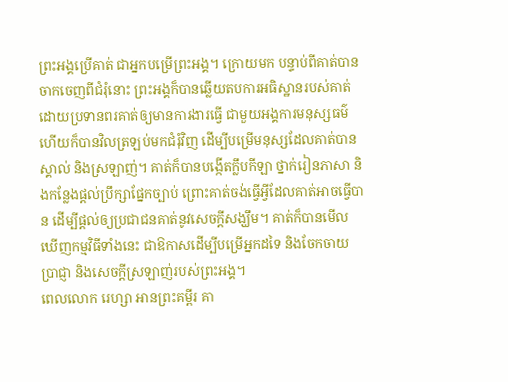ព្រះអង្គប្រើគាត់ ជាអ្នកបម្រើព្រះអង្គ។ ក្រោយមក បន្ទាប់ពីគាត់បានចាកចេញពីជំរុំនោះ ព្រះអង្គក៏បានឆ្លើយតបការអធិស្ឋានរបស់គាត់ ដោយប្រទានពរគាត់ឲ្យមានការងារធ្វើ ជាមួយអង្គការមនុស្សធម៌ ហើយក៏បានវិលត្រឡប់មកជំរុំវិញ ដើម្បីបម្រើមនុស្សដែលគាត់បានស្គាល់ និងស្រឡាញ់។ គាត់ក៏បានបង្កើតក្លឹបកីឡា ថ្នាក់រៀនភាសា និងកន្លែងផ្តល់ប្រឹក្សាផ្នែកច្បាប់ ព្រោះគាត់ចង់ធ្វើអ្វីដែលគាត់អាចធ្វើបាន ដើម្បីផ្តល់ឲ្យប្រជាជនគាត់នូវសេចក្តីសង្ឃឹម។ គាត់ក៏បានមើលឃើញកម្មវិធីទាំងនេះ ជាឱកាសដើម្បីបម្រើអ្នកដទៃ និងចែកចាយប្រាជ្ញា និងសេចក្តីស្រឡាញ់របស់ព្រះអង្គ។
ពេលលោក រេហ្សា អានព្រះគម្ពីរ គា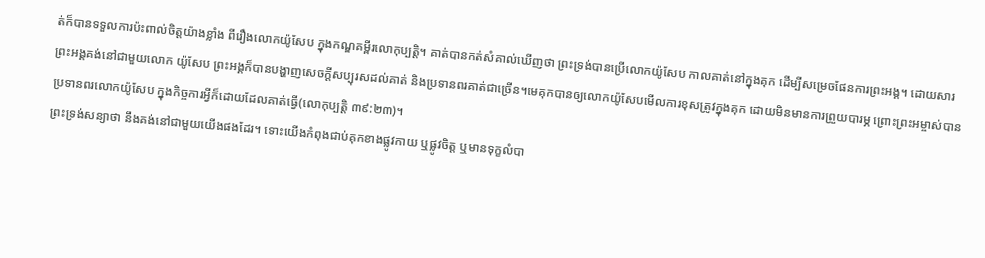ត់ក៏បានទទួលការប៉ះពាល់ចិត្តយ៉ាងខ្លាំង ពីរឿងលោកយ៉ូសែប ក្នុងកណ្ឌគម្ពីរលោកុប្បត្ដិ។ គាត់បានកត់សំគាល់ឃើញថា ព្រះទ្រង់បានប្រើលោកយ៉ូសែប កាលគាត់នៅក្នុងគុក ដើម្បីសម្រេចផែនការព្រះអង្គ។ ដោយសារព្រះអង្គគង់នៅជាមួយលោក យ៉ូសែប ព្រះអង្គក៏បានបង្ហាញសេចក្តីសប្បុរសដល់គាត់ និងប្រទានពរគាត់ជាច្រើន។មេគុកបានឲ្យលោកយ៉ូសែបមើលការខុសត្រូវក្នុងគុក ដោយមិនមានការព្រួយបារម្ភ ព្រោះព្រះអម្ចាស់បានប្រទានពរលោកយ៉ូសែប ក្នុងកិច្ចការអ្វីក៏ដោយដែលគាត់ធ្វើ(លោកុប្បត្ដិ ៣៩:២៣)។
ព្រះទ្រង់សន្យាថា នឹងគង់នៅជាមួយយើងផងដែរ។ ទោះយើងកំពុងជាប់គុកខាងផ្លូវកាយ ឬផ្លូវចិត្ត ឬមានទុក្ខលំបា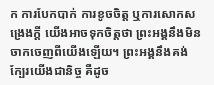ក ការបែកបាក់ ការខូចចិត្ត ឬការសោកសង្រេងក្តី យើងអាចទុកចិត្តថា ព្រះអង្គនឹងមិនចាកចេញពីយើងឡើយ។ ព្រះអង្គនឹងគង់ក្បែរយើងជានិច្ច គឺដូច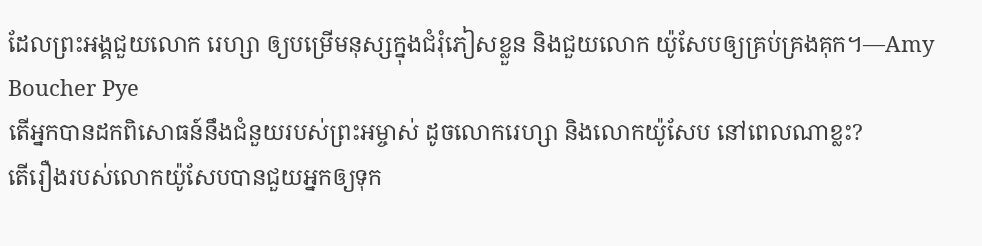ដែលព្រះអង្គជួយលោក រេហ្សា ឲ្យបម្រើមនុស្សក្នុងជំរុំភៀសខ្លួន និងជួយលោក យ៉ូសែបឲ្យគ្រប់គ្រងគុក។—Amy Boucher Pye
តើអ្នកបានដកពិសោធន៍នឹងជំនួយរបស់ព្រះអម្ចាស់ ដូចលោករេហ្សា និងលោកយ៉ូសែប នៅពេលណាខ្លះ?
តើរឿងរបស់លោកយ៉ូសែបបានជួយអ្នកឲ្យទុក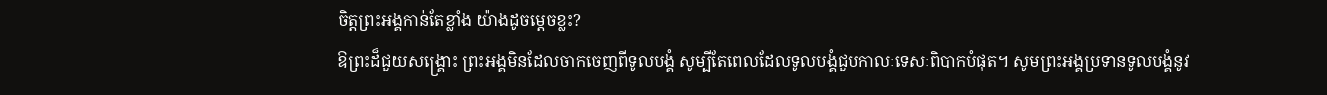ចិត្តព្រះអង្គកាន់តែខ្លាំង យ៉ាងដូចម្តេចខ្លះ?
ឱព្រះដ៏ជួយសង្គ្រោះ ព្រះអង្គមិនដែលចាកចេញពីទូលបង្គំ សូម្បីតែពេលដែលទូលបង្គំជួបកាលៈទេសៈពិបាកបំផុត។ សូមព្រះអង្គប្រទានទូលបង្គំនូវ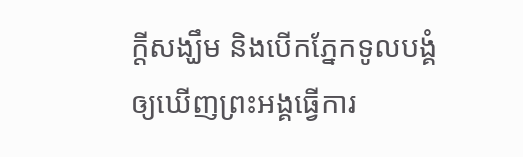ក្តីសង្ឃឹម និងបើកភ្នែកទូលបង្គំឲ្យឃើញព្រះអង្គធ្វើការ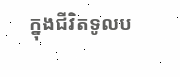ក្នុងជីវិតទូលប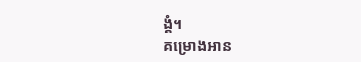ង្គំ។
គម្រោងអាន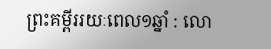ព្រះគម្ពីររយៈពេល១ឆ្នាំ : លោ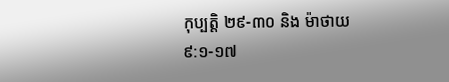កុប្បត្តិ ២៩-៣០ និង ម៉ាថាយ ៩:១-១៧